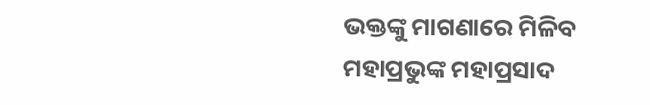ଭକ୍ତଙ୍କୁ ମାଗଣାରେ ମିଳିବ ମହାପ୍ରଭୁଙ୍କ ମହାପ୍ରସାଦ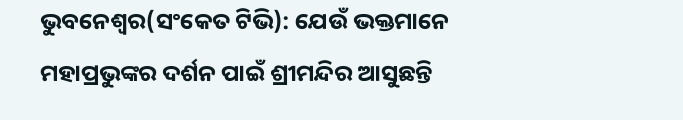ଭୁବନେଶ୍ବର(ସଂକେତ ଟିଭି): ଯେଉଁ ଭକ୍ତମାନେ ମହାପ୍ରଭୁଙ୍କର ଦର୍ଶନ ପାଇଁ ଶ୍ରୀମନ୍ଦିର ଆସୁଛନ୍ତି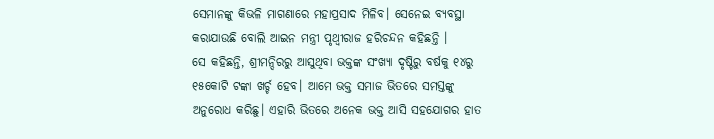ସେମାନଙ୍କୁ କିଭଳି ମାଗଣାରେ ମହାପ୍ରସାଦ ମିଳିବ। ସେନେଇ ବ୍ୟବସ୍ଥା କରାଯାଉଛି ବୋଲି ଆଇନ ମନ୍ତ୍ରୀ ପୃଥ୍ୱୀରାଜ ହରିଚନ୍ଦନ କହିଛନ୍ତି ।
ସେ କହିଛନ୍ତି, ଶ୍ରୀମନ୍ଦିରରୁ ଆସୁଥିବା ଭକ୍ତଙ୍କ ସଂଖ୍ୟା ଦୃଷ୍ଟିରୁ ବର୍ଷକୁ ୧୪ରୁ ୧୫କୋଟି ଟଙ୍କା ଖର୍ଚ୍ଚ ହେବ। ଆମେ ଭକ୍ତ ସମାଜ ଭିତରେ ସମସ୍ତଙ୍କୁ ଅନୁରୋଧ କରିଛୁ। ଏହାରି ଭିତରେ ଅନେକ ଭକ୍ତ ଆସି ସହଯୋଗର ହାତ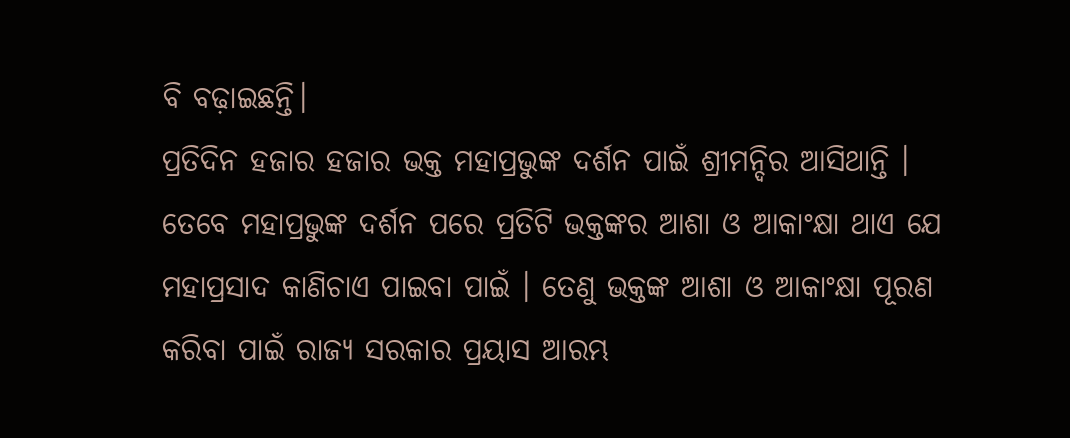ବି ବଢ଼ାଇଛନ୍ତି।
ପ୍ରତିଦିନ ହଜାର ହଜାର ଭକ୍ତ ମହାପ୍ରଭୁଙ୍କ ଦର୍ଶନ ପାଇଁ ଶ୍ରୀମନ୍ଦିର ଆସିଥାନ୍ତି । ତେବେ ମହାପ୍ରଭୁଙ୍କ ଦର୍ଶନ ପରେ ପ୍ରତିଟି ଭକ୍ତଙ୍କର ଆଶା ଓ ଆକାଂକ୍ଷା ଥାଏ ଯେ ମହାପ୍ରସାଦ କାଣିଚାଏ ପାଇବା ପାଇଁ । ତେଣୁ ଭକ୍ତଙ୍କ ଆଶା ଓ ଆକାଂକ୍ଷା ପୂରଣ କରିବା ପାଇଁ ରାଜ୍ୟ ସରକାର ପ୍ରୟାସ ଆରମ୍ଭ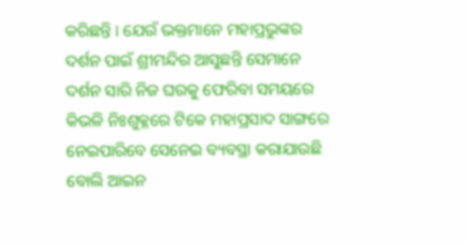କରିଛନ୍ତି । ଯେଉଁ ଭକ୍ତମାନେ ମହାପ୍ରଭୁଙ୍କର ଦର୍ଶନ ପାଇଁ ଶ୍ରୀମନ୍ଦିର ଆସୁଛନ୍ତି ସେମାନେ ଦର୍ଶନ ସାରି ନିଜ ଘରକୁ ଫେରିବା ସମୟରେ କିଭଳି ନିଃଶୁକ୍ଳରେ ଟିକେ ମହାପ୍ରସାଦ ସାଙ୍ଗରେ ନେଇପାରିବେ ସେନେଇ ବ୍ୟବସ୍ଥା କରାଯାଉଛି ବୋଲି ଆଇନ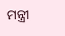ମନ୍ତ୍ରୀ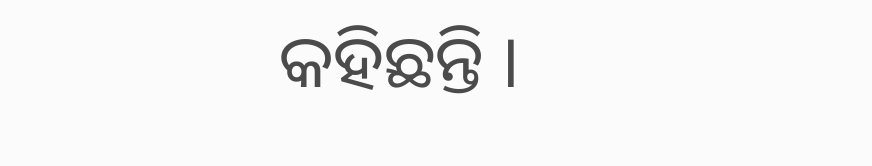କହିଛନ୍ତି ।